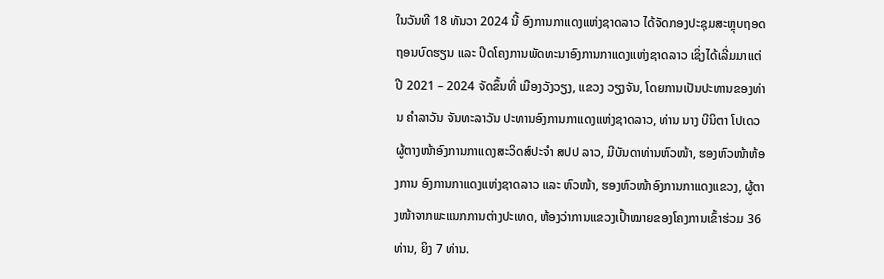ໃນວັນທີ 18 ທັນວາ 2024 ນີ້ ອົງການກາແດງແຫ່ງຊາດລາວ ໄດ້ຈັດກອງປະຊຸມສະຫຼຸບຖອດຖອນບົດຮຽນ ແລະ ປິດໂຄງການພັດທະນາອົງການກາແດງແຫ່ງຊາດລາວ ເຊິ່ງໄດ້ເລີ່ມມາແຕ່ ປີ 2021 – 2024 ຈັດຂຶ້ນທີ່ ເມືອງວັງວຽງ, ແຂວງ ວຽງຈັນ, ໂດຍການເປັນປະທານຂອງທ່ານ ຄຳລາວັນ ຈັນທະລາວັນ ປະທານອົງການກາແດງແຫ່ງຊາດລາວ, ທ່ານ ນາງ ບີນິຕາ ໂປເດວ ຜູ້ຕາງໜ້າອົງການກາແດງສະວິດສ໌ປະຈຳ ສປປ ລາວ, ມີບັນດາທ່ານຫົວໜ້າ, ຮອງຫົວໜ້າຫ້ອງການ ອົງການກາແດງແຫ່ງຊາດລາວ ແລະ ຫົວໜ້າ, ຮອງຫົວໜ້າອົງການກາແດງແຂວງ, ຜູ້ຕາງໜ້າຈາກພະແນກການຕ່າງປະເທດ, ຫ້ອງວ່າການແຂວງເປົ້າໝາຍຂອງໂຄງການເຂົ້າຮ່ວມ 36 ທ່ານ, ຍິງ 7 ທ່ານ.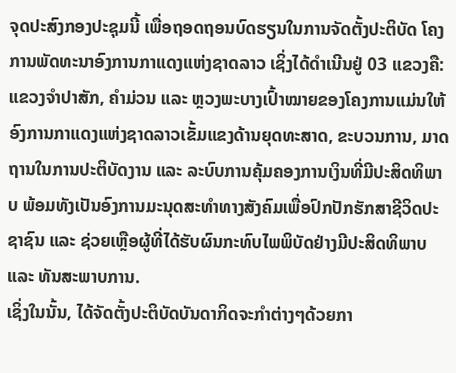ຈຸດປະສົງກອງປະຊຸມນີ້ ເພື່ອຖອດຖອນບົດຮຽນໃນການຈັດຕັ້ງປະຕິບັດ ໂຄງການພັດທະນາອົງການກາແດງແຫ່ງຊາດລາວ ເຊິ່ງໄດ້ດຳເນີນຢູ່ 03 ແຂວງຄື: ແຂວງຈຳປາສັກ, ຄຳມ່ວນ ແລະ ຫຼວງພະບາງເປົ້າໝາຍຂອງໂຄງການແມ່ນໃຫ້ອົງການກາແດງແຫ່ງຊາດລາວເຂັ້ມແຂງດ້ານຍຸດທະສາດ, ຂະບວນການ, ມາດຖານໃນການປະຕິບັດງານ ແລະ ລະບົບການຄຸ້ມຄອງການເງິນທີ່ມີປະສິດທິພາບ ພ້ອມທັງເປັນອົງການມະນຸດສະທໍາທາງສັງຄົມເພື່ອປົກປັກຮັກສາຊີວິດປະຊາຊົນ ແລະ ຊ່ວຍເຫຼືອຜູ້ທີ່ໄດ້ຮັບຜົນກະທົບໄພພິບັດຢ່າງມີປະສິດທິພາບ ແລະ ທັນສະພາບການ.
ເຊິ່ງໃນນັ້ນ, ໄດ້ຈັດຕັ້ງປະຕິບັດບັນດາກິດຈະກຳຕ່າງໆດ້ວຍກາ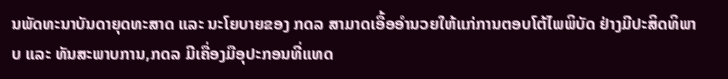ນພັດທະນາບັນດາຍຸດທະສາດ ແລະ ນະໂຍບາຍຂອງ ກດລ ສາມາດເອື້ອອຳນວຍໃຫ້ແກ່ການຕອບໂຕ້ໄພພິບັດ ຢ່າງມີປະສິດທິພາບ ແລະ ທັນສະພາບການ,ກດລ ມີເຄື່ອງມືອຸປະກອນທີ່ແທດ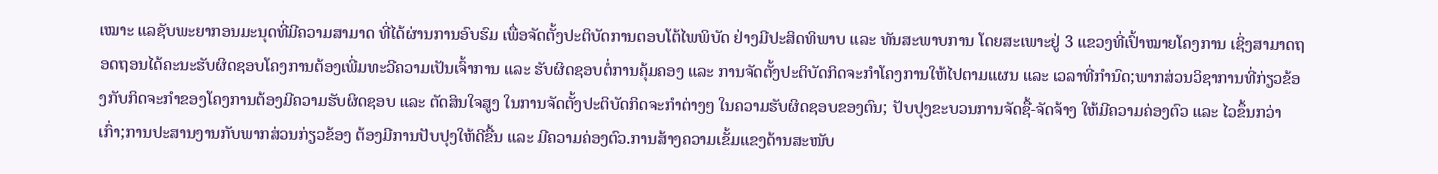ເໝາະ ແລຊັບພະຍາກອນມະນຸດທີ່ມີຄວາມສາມາດ ທີ່ໄດ້ຜ່ານການອົບຮົມ ເພື່ອຈັດຕັ້ງປະຕິບັດການຕອບໂຕ້ໄພພິບັດ ຢ່າງມີປະສິດທິພາບ ແລະ ທັນສະພາບການ ໂດຍສະເພາະຢູ່ 3 ແຂວງທີ່ເປົ້າໝາຍໂຄງການ ເຊິ່ງສາມາດຖອດຖອນໄດ້ຄະນະຮັບຜິດຊອບໂຄງການຕ້ອງເພີ່ມທະວີຄວາມເປັນເຈົ້າການ ແລະ ຮັບຜິດຊອບຕໍ່ການຄຸ້ມຄອງ ແລະ ການຈັດຕັ້ງປະຕິບັດກິດຈະກໍາໂຄງການໃຫ້ໄປຕາມແຜນ ແລະ ເວລາທີ່ກໍານົດ;ພາກສ່ວນວິຊາການທີ່ກ່ຽວຂ້ອງກັບກິດຈະກໍາຂອງໂຄງການຕ້ອງມີຄວາມຮັບຜິດຊອບ ແລະ ຕັດສິນໃຈສູງ ໃນການຈັດຕັ້ງປະຕິບັດກິດຈະກຳຕ່າງໆ ໃນຄວາມຮັບຜິດຊອບຂອງຕົນ; ປັບປຸງຂະບວນການຈັດຊື້-ຈັດຈ້າງ ໃຫ້ມີຄວາມຄ່ອງຕົວ ແລະ ໄວຂຶ້ນກວ່າເກົ່າ;ການປະສານງານກັບພາກສ່ວນກ່ຽວຂ້ອງ ຕ້ອງມີການປັບປຸງໃຫ້ດີຂື້ນ ແລະ ມີຄວາມຄ່ອງຕົວ.ການສ້າງຄວາມເຂັ້ມແຂງດ້ານສະໜັບ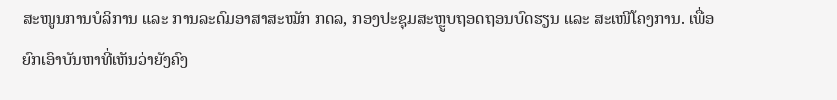ສະໜູນການບໍລິການ ແລະ ການລະດົມອາສາສະໝັກ ກດລ, ກອງປະຊຸມສະຫຼູບຖອດຖອນບົດຮຽນ ແລະ ສະເໜີໂຄງການ. ເພື່ອຍົກເອົາບັນຫາທີ່ເຫັນວ່າຍັງຄົງ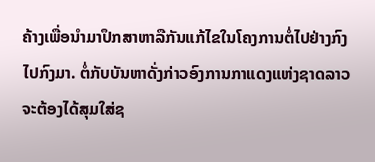ຄ້າງເພື່ອນຳມາປຶກສາຫາລືກັນແກ້ໄຂໃນໂຄງການຕໍ່ໄປຢ່າງກົງໄປກົງມາ. ຕໍ່ກັບບັນຫາດັ່ງກ່າວອົງການກາແດງແຫ່ງຊາດລາວ ຈະຕ້ອງໄດ້ສຸມໃສ່ຊ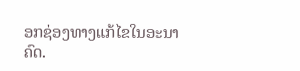ອກຊ່ອງທາງແກ້ໄຂໃນອະນາຄົດ.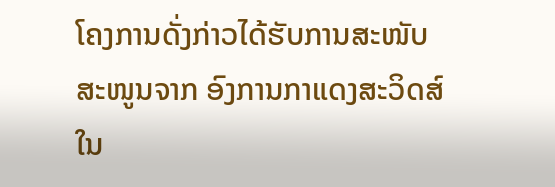ໂຄງການດັ່ງກ່າວໄດ້ຮັບການສະໜັບສະໜູນຈາກ ອົງການກາແດງສະວິດສ໌ ໃນ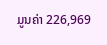ມູນຄ່າ 226,969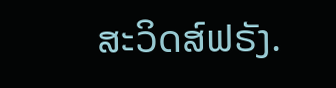ສະວິດສ໌ຟຣັງ.